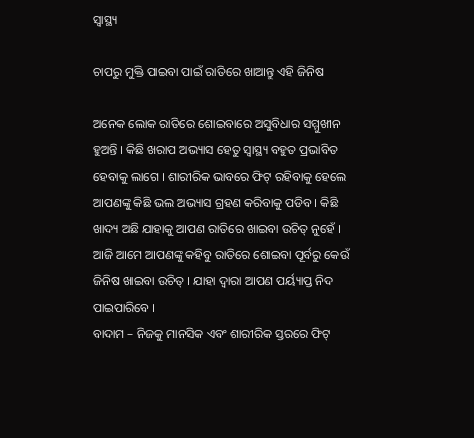ସ୍ୱାସ୍ଥ୍ୟ

ଚାପରୁ ମୁକ୍ତି ପାଇବା ପାଇଁ ରାତିରେ ଖାଆନ୍ତୁ ଏହି ଜିନିଷ

ଅନେକ ଲୋକ ରାତିରେ ଶୋଇବାରେ ଅସୁବିଧାର ସମ୍ମୁଖୀନ ହୁଅନ୍ତି । କିଛି ଖରାପ ଅଭ୍ୟାସ ହେତୁ ସ୍ୱାସ୍ଥ୍ୟ ବହୁତ ପ୍ରଭାବିତ ହେବାକୁ ଲାଗେ । ଶାରୀରିକ ଭାବରେ ଫିଟ୍ ରହିବାକୁ ହେଲେ ଆପଣଙ୍କୁ କିଛି ଭଲ ଅଭ୍ୟାସ ଗ୍ରହଣ କରିବାକୁ ପଡିବ । କିଛି ଖାଦ୍ୟ ଅଛି ଯାହାକୁ ଆପଣ ରାତିରେ ଖାଇବା ଉଚିତ୍ ନୁହେଁ । ଆଜି ଆମେ ଆପଣଙ୍କୁ କହିବୁ ରାତିରେ ଶୋଇବା ପୂର୍ବରୁ କେଉଁ ଜିନିଷ ଖାଇବା ଉଚିତ୍ । ଯାହା ଦ୍ୱାରା ଆପଣ ପର୍ୟ୍ୟାପ୍ତ ନିଦ ପାଇପାରିବେ ।
ବାଦାମ – ନିଜକୁ ମାନସିକ ଏବଂ ଶାରୀରିକ ସ୍ତରରେ ଫିଟ୍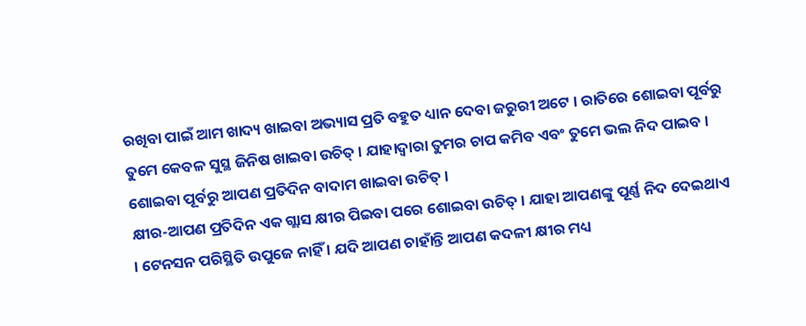ରଖିବା ପାଇଁ ଆମ ଖାଦ୍ୟ ଖାଇବା ଅଭ୍ୟାସ ପ୍ରତି ବହୁତ ଧ୍ୟାନ ଦେବା ଜରୁରୀ ଅଟେ । ରାତିରେ ଶୋଇବା ପୂର୍ବରୁ ତୁମେ କେବଳ ସୁସ୍ଥ ଜିନିଷ ଖାଇବା ଉଚିତ୍ । ଯାହାଦ୍ୱାରା ତୁମର ଚାପ କମିବ ଏବଂ ତୁମେ ଭଲ ନିଦ ପାଇବ । ଶୋଇବା ପୂର୍ବରୁ ଆପଣ ପ୍ରତିଦିନ ବାଦାମ ଖାଇବା ଉଚିତ୍ ।
କ୍ଷୀର-ଆପଣ ପ୍ରତିଦିନ ଏକ ଗ୍ଲାସ କ୍ଷୀର ପିଇବା ପରେ ଶୋଇବା ଉଚିତ୍ । ଯାହା ଆପଣଙ୍କୁ ପୂର୍ଣ୍ଣ ନିଦ ଦେଇଥାଏ । ଟେନସନ ପରିସ୍ଥିତି ଉପୁଜେ ନାହିଁ । ଯଦି ଆପଣ ଚାହାଁନ୍ତି ଆପଣ କଦଳୀ କ୍ଷୀର ମଧ୍ୟ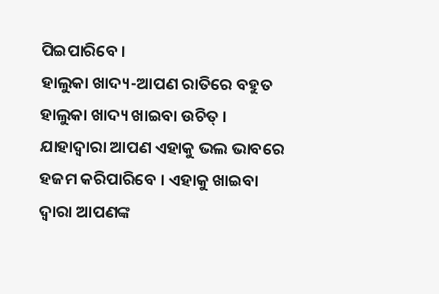ପିଇପାରିବେ ।
ହାଲୁକା ଖାଦ୍ୟ-ଆପଣ ରାତିରେ ବହୁତ ହାଲୁକା ଖାଦ୍ୟ ଖାଇବା ଉଚିତ୍ । ଯାହାଦ୍ୱାରା ଆପଣ ଏହାକୁ ଭଲ ଭାବରେ ହଜମ କରିପାରିବେ । ଏହାକୁ ଖାଇବା ଦ୍ୱାରା ଆପଣଙ୍କ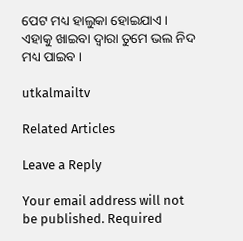ପେଟ ମଧ୍ୟ ହାଲୁକା ହୋଇଯାଏ । ଏହାକୁ ଖାଇବା ଦ୍ୱାରା ତୁମେ ଭଲ ନିଦ ମଧ୍ୟ ପାଇବ ।

utkalmailtv

Related Articles

Leave a Reply

Your email address will not be published. Required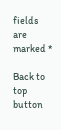fields are marked *

Back to top button